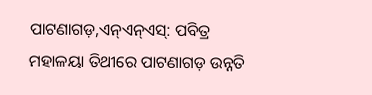ପାଟଣାଗଡ଼,ଏନ୍ଏନ୍ଏସ୍: ପବିତ୍ର ମହାଳୟା ତିଥୀରେ ପାଟଣାଗଡ଼ ଉନ୍ନତି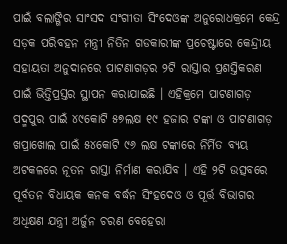ପାଇଁ ବଲାଙ୍ଗିର ସାଂସଦ ସଂଗୀତା ସିଂଦେଓଙ୍କ ଅନୁରୋଧକ୍ରମେ କେନ୍ଦ୍ର ସଡ଼କ ପରିବହନ ମନ୍ତ୍ରୀ ନିତିନ ଗଡକାରୀଙ୍କ ପ୍ରଚେଷ୍ଟାରେ କେନ୍ଦ୍ରୀୟ ସହାୟତା ଅନୁଦାନରେ ପାଟଣାଗଡ଼ର ୨ଟି ରାସ୍ତାର ପ୍ରଶସ୍ତିକରଣ ପାଇଁ ଭିତ୍ତିପ୍ରସ୍ତର ସ୍ଥାପନ କରାଯାଇଛି । ଏହିକ୍ରମେ ପାଟଣାଗଡ଼ ପଦ୍ମପୁର ପାଇଁ ୪୯କୋଟି ୫୭ଲକ୍ଷ ୧୯ ହଜାର ଟଙ୍କା ଓ ପାଟଣାଗଡ଼ ଖପ୍ରାଖୋଲ ପାଇଁ ୫୪କୋଟି ୯୬ ଲକ୍ଷ ଟଙ୍କାରେ ନିର୍ମିତ ବ୍ୟୟ ଅଟକଳରେ ନୂତନ ରାସ୍ତା ନିର୍ମାଣ କରାଯିବ । ଏହି ୨ଟି ଉତ୍ସବରେ ପୂର୍ବତନ ବିଧାୟକ କନକ ବର୍ଦ୍ଧନ ସିଂହଦେଓ ଓ ପୂର୍ତ୍ତ ବିଭାଗର ଅଧିକ୍ଷଣ ଯନ୍ତ୍ରୀ ଅର୍ଜୁନ ଚରଣ ବେହେରା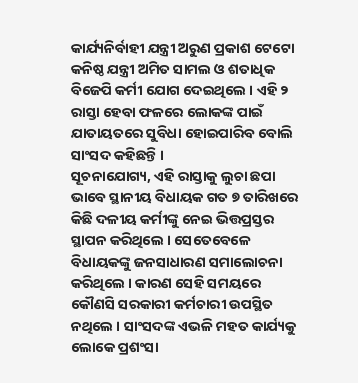କାର୍ଯ୍ୟନିର୍ବାହୀ ଯନ୍ତ୍ରୀ ଅରୁଣ ପ୍ରକାଶ ଟେଟୋ କନିଷ୍ଠ ଯନ୍ତ୍ରୀ ଅମିତ ସାମଲ ଓ ଶତାଧିକ ବିଜେପି କର୍ମୀ ଯୋଗ ଦେଇଥିଲେ । ଏହି ୨ ରାସ୍ତା ହେବା ଫଳରେ ଲୋକଙ୍କ ପାଇଁ ଯାତାୟତରେ ସୁବିଧା ହୋଇପାରିବ ବୋଲି ସାଂସଦ କହିଛନ୍ତି ।
ସୂଚନାଯୋଗ୍ୟ, ଏହି ରାସ୍ତାକୁ ଲୁଚା ଛପା ଭାବେ ସ୍ଥାନୀୟ ବିଧାୟକ ଗତ ୭ ତାରିଖରେ କିଛି ଦଳୀୟ କର୍ମୀଙ୍କୁ ନେଇ ଭିତ୍ତପ୍ରସ୍ତର ସ୍ଥାପନ କରିଥିଲେ । ସେତେବେଳେ ବିଧାୟକଙ୍କୁ ଜନସାଧାରଣ ସମାଲୋଚନା କରିଥିଲେ । କାରଣ ସେହି ସମୟରେ କୌଣସି ସରକାରୀ କର୍ମଚାରୀ ଉପସ୍ଥିତ ନଥିଲେ । ସାଂସଦଙ୍କ ଏଭଳି ମହତ କାର୍ଯ୍ୟକୁ ଲୋକେ ପ୍ରଶଂସା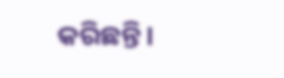କରିଛନ୍ତି।